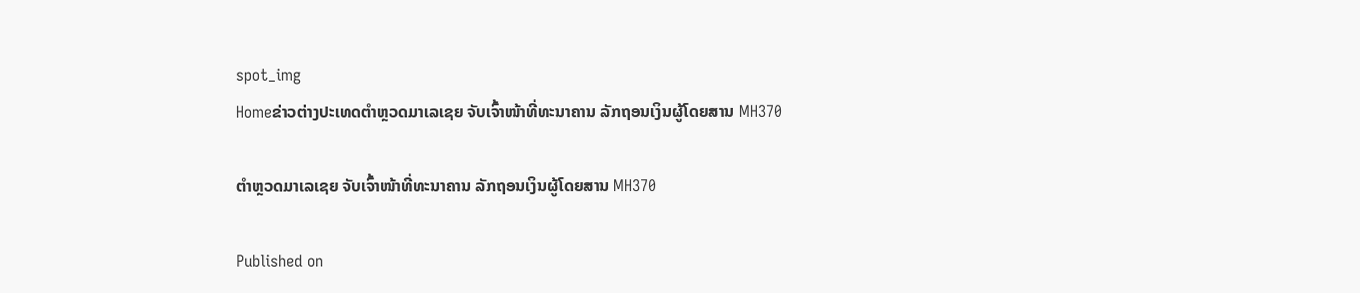spot_img
Homeຂ່າວຕ່າງປະເທດຕຳຫຼວດມາເລເຊຍ ຈັບເຈົ້າໜ້າທີ່ທະນາຄານ ລັກຖອນເງິນຜູ້ໂດຍສານ MH370

ຕຳຫຼວດມາເລເຊຍ ຈັບເຈົ້າໜ້າທີ່ທະນາຄານ ລັກຖອນເງິນຜູ້ໂດຍສານ MH370

Published on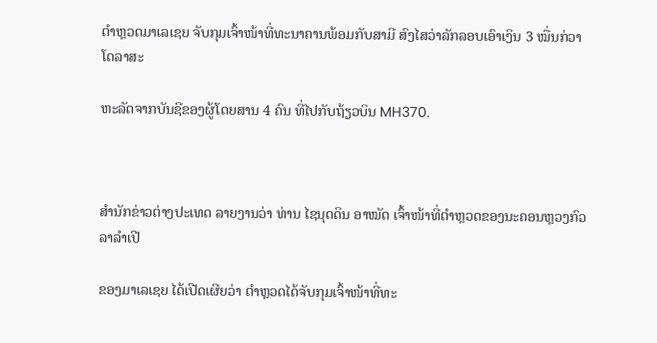ຕຳຫຼວດມາເລເຊຍ ຈັບກຸມເຈົ້າໜ້າທີ່ທະນາຄານພ້ອມກັບສາມີ ສົງໄສວ່າລັກລອບເອົາເງິນ 3 ໝື່ນກ່ວາໂດລາສະ

ຫະລັດຈາກບັນຊີຂອງຜູ້ໂດຍສານ 4 ຄົນ ທີ່ໄປກັບຖ້ຽວບິນ MH370.



ສຳນັກຂ່າວຕ່າງປະເທດ ລາຍງານວ່າ ທ່ານ ໄຊນຸດດິນ ອາໝັດ ເຈົ້າໜ້າທີ່ຕຳຫຼວດຂອງນະຄອນຫຼວງກົວລາລຳເປີ

ຂອງມາເລເຊຍ ໄດ້ເປີດເຜີຍວ່າ ຕຳຫຼວດໄດ້ຈັບກຸມເຈົ້າໜ້າທີ່ທະ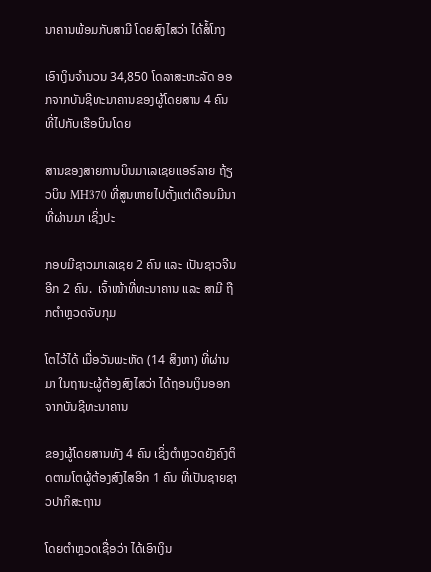ນາຄານພ້ອມກັບສາມີ ໂດຍສົງໄສວ່າ ໄດ້ສໍ້ໂກງ

ເອົາເງິນຈຳນວນ 34,850 ໂດລາສະຫະລັດ ອອກຈາກບັນຊີທະນາຄານຂອງຜູ້ໂດຍສານ 4 ຄົນ ທີ່ໄປກັບເຮືອບິນໂດຍ

ສານຂອງສາຍການບິນມາເລເຊຍແອຣ໌ລາຍ ຖ້ຽວບິນ MH370 ທີ່ສູນຫາຍໄປຕັ້ງແຕ່ເດືອນມີນາທີ່ຜ່ານມາ ເຊິ່ງປະ

ກອບມີຊາວມາເລເຊຍ 2 ຄົນ ແລະ ເປັນຊາວຈີນອີກ 2 ຄົນ.  ເຈົ້າໜ້າທີ່ທະນາຄານ ແລະ ສາມີ ຖືກຕຳຫຼວດຈັບກຸມ

ໂຕໄວ້ໄດ້ ເມື່ອວັນພະຫັດ (14 ສິງຫາ) ທີ່ຜ່ານມາ ໃນຖານະຜູ້ຕ້ອງສົງໄສວ່າ ໄດ້ຖອນເງິນອອກຈາກບັນຊີທະນາຄານ

ຂອງຜູ້ໂດຍສານທັງ 4 ຄົນ ເຊິ່ງຕຳຫຼວດຍັງຄົງຕິດຕາມໂຕຜູ້ຕ້ອງສົງໄສອີກ 1 ຄົນ ທີ່ເປັນຊາຍຊາວປາກິສະຖານ

ໂດຍຕຳຫຼວດເຊື່ອວ່າ ໄດ້ເອົາເງິນ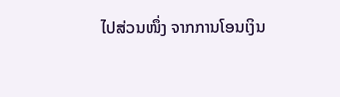ໄປສ່ວນໜຶ່ງ ຈາກການໂອນເງິນ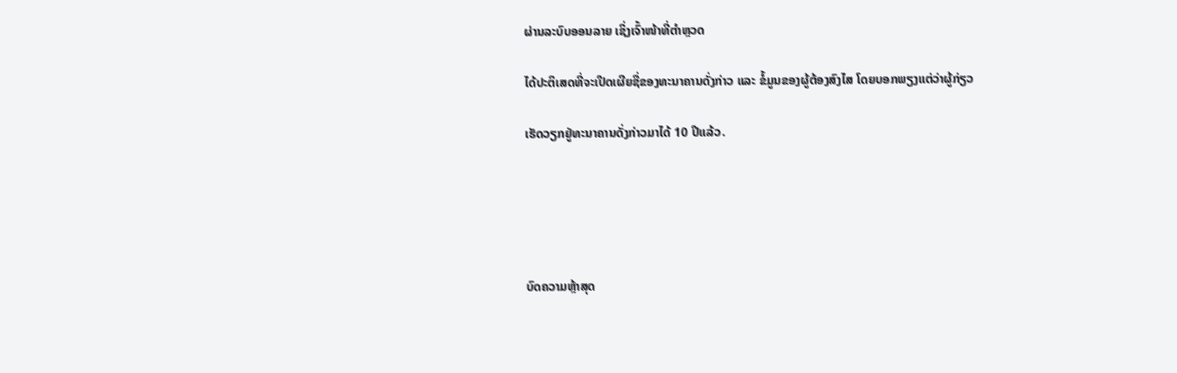ຜ່ານລະບົບອອນລາຍ ເຊິ່ງເຈົ້າໜ້າທີ່ຕຳຫຼວດ

ໄດ້ປະຕິເສດທີ່ຈະເປີດເຜີຍຊື່ຂອງທະນາຄານດັ່ງກ່າວ ແລະ ຂໍ້ມູນຂອງຜູ້ຕ້ອງສົງໄສ ໂດຍບອກພຽງແຕ່ວ່າຜູ້ກ່ຽວ

ເຮັດວຽກຢູ່ທະນາຄານດັ່ງກ່າວມາໄດ້ 10 ປີແລ້ວ.





ບົດຄວາມຫຼ້າສຸດ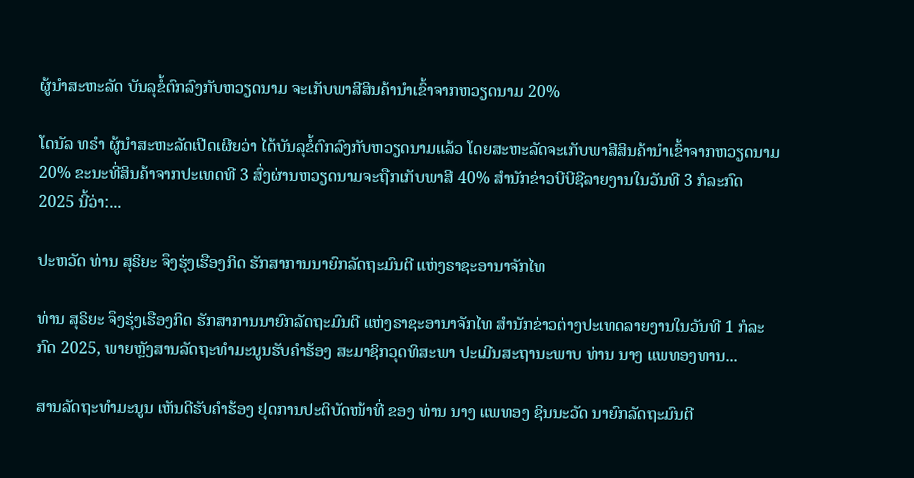ຜູ້ນຳສະຫະລັດ ບັນລຸຂໍ້ຕົກລົງກັບຫວຽດນາມ ຈະເກັບພາສີສິນຄ້ານຳເຂົ້າຈາກຫວຽດນາມ 20%

ໂດນັລ ທຣຳ ຜູ້ນຳສະຫະລັດເປີດເຜີຍວ່າ ໄດ້ບັນລຸຂໍ້ຕົກລົງກັບຫວຽດນາມແລ້ວ ໂດຍສະຫະລັດຈະເກັບພາສີສິນຄ້ານຳເຂົ້າຈາກຫວຽດນາມ 20% ຂະນະທີ່ສິນຄ້າຈາກປະເທດທີ 3 ສົ່ງຜ່ານຫວຽດນາມຈະຖືກເກັບພາສີ 40% ສຳນັກຂ່າວບີບີຊີລາຍງານໃນວັນທີ 3 ກໍລະກົດ 2025 ນີ້ວ່າ:...

ປະຫວັດ ທ່ານ ສຸຣິຍະ ຈຶງຮຸ່ງເຮືອງກິດ ຮັກສາການນາຍົກລັດຖະມົນຕີ ແຫ່ງຣາຊະອານາຈັກໄທ

ທ່ານ ສຸຣິຍະ ຈຶງຮຸ່ງເຮືອງກິດ ຮັກສາການນາຍົກລັດຖະມົນຕີ ແຫ່ງຣາຊະອານາຈັກໄທ ສຳນັກຂ່າວຕ່າງປະເທດລາຍງານໃນວັນທີ 1 ກໍລະກົດ 2025, ພາຍຫຼັງສານລັດຖະທຳມະນູນຮັບຄຳຮ້ອງ ສະມາຊິກວຸດທິສະພາ ປະເມີນສະຖານະພາບ ທ່ານ ນາງ ແພທອງທານ...

ສານລັດຖະທຳມະນູນ ເຫັນດີຮັບຄຳຮ້ອງ ຢຸດການປະຕິບັດໜ້າທີ່ ຂອງ ທ່ານ ນາງ ແພທອງ ຊິນນະວັດ ນາຍົກລັດຖະມົນຕີ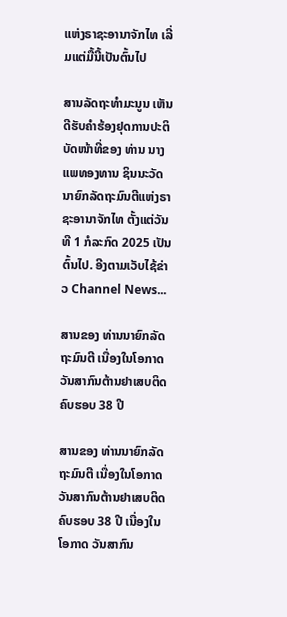ແຫ່ງຣາຊະອານາຈັກໄທ ເລີ່ມແຕ່ມື້ນີ້ເປັນຕົ້ນໄປ

ສານລັດຖະທຳມະນູນ ເຫັນດີຮັບຄຳຮ້ອງຢຸດການປະຕິບັດໜ້າທີ່ຂອງ ທ່ານ ນາງ ແພທອງທານ ຊິນນະວັດ ນາຍົກລັດຖະມົນຕີແຫ່ງຣາຊະອານາຈັກໄທ ຕັ້ງແຕ່ວັນທີ 1 ກໍລະກົດ 2025 ເປັນຕົ້ນໄປ. ອີງຕາມເວັບໄຊ້ຂ່າວ Channel News...

ສານຂອງ ທ່ານນາຍົກລັດຖະມົນຕີ ເນື່ອງໃນໂອກາດວັນສາກົນຕ້ານຢາເສບຕິດ ຄົບຮອບ 38 ປີ

ສານຂອງ ທ່ານນາຍົກລັດຖະມົນຕີ ເນື່ອງໃນໂອກາດວັນສາກົນຕ້ານຢາເສບຕິດ ຄົບຮອບ 38 ປີ ເນື່ອງໃນໂອກາດ ວັນສາກົນ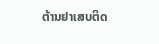ຕ້ານຢາເສບຕິດ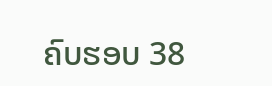ຄົບຮອບ 38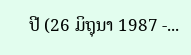ປີ (26 ມິຖຸນາ 1987 -...